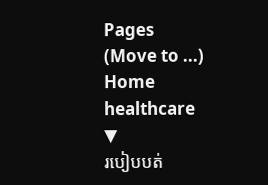Pages
(Move to ...)
Home
healthcare
▼
របៀបបត់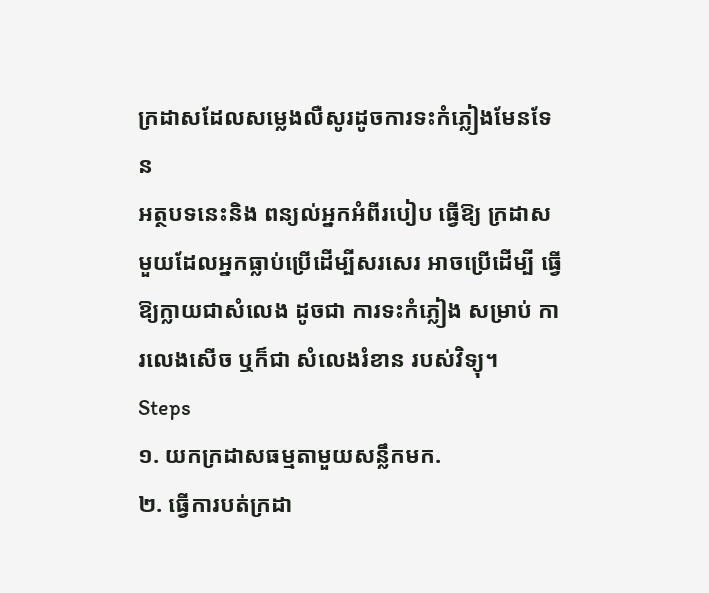ក្រដាសដែលសម្លេងលឺសូរដូចការទះកំភ្លៀងមែនទែន
អត្ថបទនេះនិង ពន្យល់អ្នកអំពីរបៀប ធ្វើឱ្យ ក្រដាស មួយដែលអ្នកធ្លាប់ប្រើដើម្បីសរសេរ អាចប្រើដើម្បី ធ្វើឱ្យក្លាយជាសំលេង ដូចជា ការទះកំភ្លៀង សម្រាប់ ការលេងសើច ឬក៏ជា សំលេងរំខាន របស់វិទ្យុ។
Steps
១. យកក្រដាសធម្មតាមួយសន្លឹកមក.
២. ធ្វើការបត់ក្រដា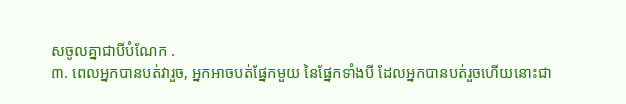សចូលគ្នាជាបីបំណែក .
៣. ពេលអ្នកបានបត់វារួច, អ្នកអាចបត់ផ្នែកមួយ នៃផ្នែកទាំងបី ដែលអ្នកបានបត់រួចហើយនោះជា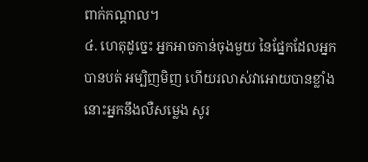ពាក់កណ្តាល។
៤. ហេតុដូច្នេះ អ្នកអាចកាន់ចុងមួយ នៃផ្នែកដែលអ្នកបានបត់ អម្បិញមិញ ហើយរលាស់វាអោយបានខ្លាំង នោះអ្នកនឹងលឺសម្លេង សូរ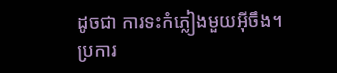ដូចជា ការទះកំភ្លៀងមួយអ៊ីចឹង។
ប្រការ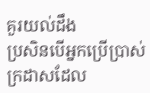គួរយល់ដឹង
ប្រសិនបើអ្នកប្រើប្រាស់ក្រដាសដែល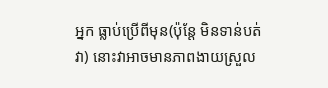អ្នក ធ្លាប់ប្រើពីមុន(ប៉ុន្តែ មិនទាន់បត់វា) នោះវាអាចមានភាពងាយស្រួល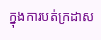ក្នុងការបត់ក្រដាស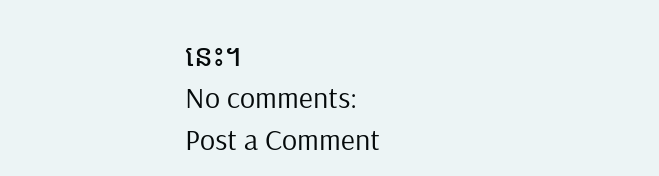នេះ។
No comments:
Post a Comment